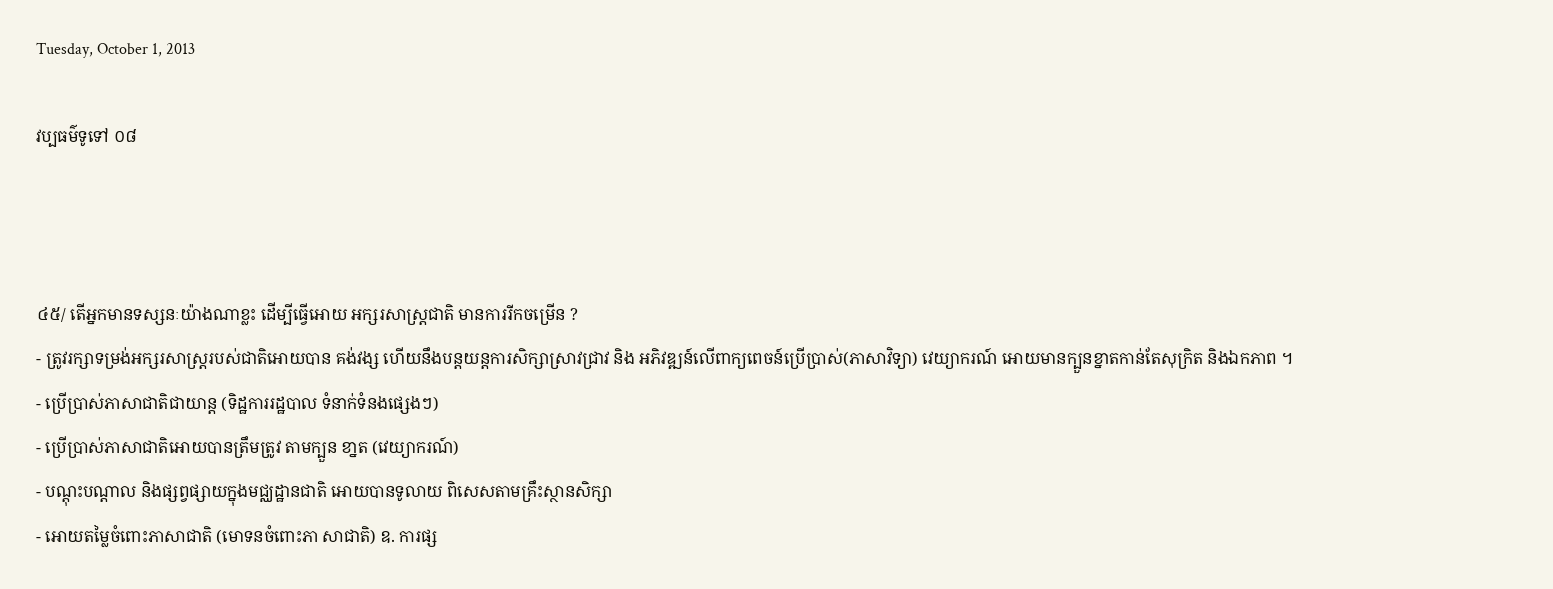Tuesday, October 1, 2013

វប្បធម៌ទូទៅ ០៨



៤៥/ តើអ្នកមានទស្សនៈយ៉ាងណាខ្លះ ដើម្បីធ្វើអោយ អក្សរសាស្រ្តជាតិ មានការរីកចម្រើន ?
- ត្រូវរក្សាទម្រង់អក្សរសាស្រ្តរបស់ជាតិអោយបាន គង់វង្ស ហើយនឹងបន្តយន្តការសិក្សាស្រាវជ្រាវ និង អភិវឌ្ឍន៍លើពាក្យពេចន៍ប្រើប្រាស់(ភាសាវិទ្យា) វេយ្យាករណ៍ អោយមានក្បួនខ្នាតកាន់តែសុក្រិត និងឯកភាព ។
- ប្រើប្រាស់ភាសាជាតិជាយាន្ត (ទិដ្ឋការរដ្ឋបាល ទំនាក់ទំនងផ្សេងៗ)
- ប្រើប្រាស់ភាសាជាតិអោយបានត្រឹមត្រូវ តាមក្បួន ខា្នត (វេយ្យាករណ៍)
- បណ្តុះបណ្តាល និងផ្សព្វផ្សាយក្នុងមជ្ឈដ្ឋានជាតិ អោយបានទូលាយ ពិសេសតាមគ្រឹះស្ថានសិក្សា
- អោយតម្លៃចំពោះភាសាជាតិ (មោទនចំពោះភា សាជាតិ) ឧ. ការផ្ស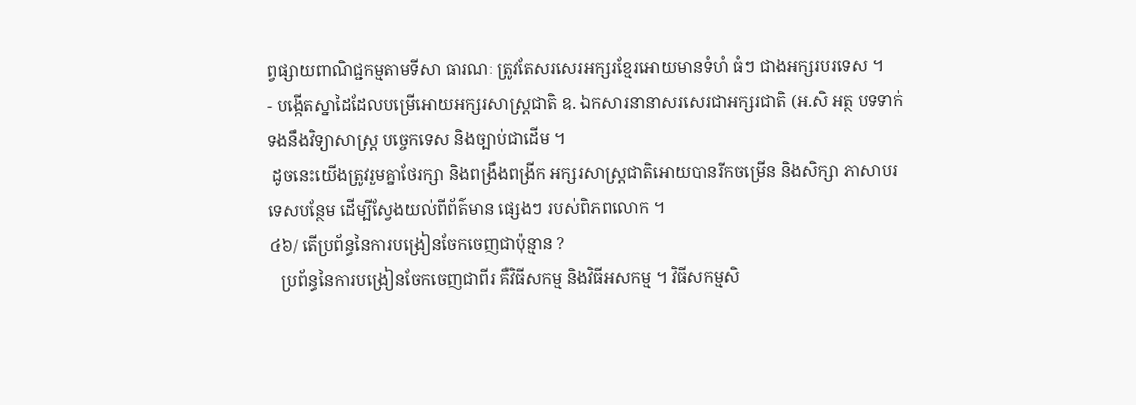ព្វផ្សាយពាណិជ្ជកម្មតាមទីសា ធារណៈ ត្រូវតែសរសេរអក្សរខ្មែរអោយមានទំហំ ធំៗ ជាងអក្សរបរទេស ។
- បង្កើតស្នាដៃដែលបម្រើអោយអក្សរសាស្រ្តជាតិ ឧ. ឯកសារនានាសរសេរជាអក្សរជាតិ (អ.សិ អត្ថ បទទាក់ទងនឹងវិទ្យាសាស្ត្រ បច្ចេកទេស និងច្បាប់ជាដើម ។
 ដូចនេះយើងត្រូវរួមគ្នាថែរក្សា និងពង្រឹងពង្រីក អក្សរសាស្រ្តជាតិអោយបានរីកចម្រើន និងសិក្សា ភាសាបរទេសបន្ថែម ដើម្បីស្វែងយល់ពីព័ត៌មាន ផ្សេងៗ របស់ពិភពលោក ។
៤៦/ តើប្រព័ន្ធនៃការបង្រៀនចែកចេញជាប៉ុន្មាន ?
   ប្រព័ន្ធនៃការបង្រៀនចែកចេញជាពីរ គឺវិធីសកម្ម និងវិធីអសកម្ម ។ វិធីសកម្មសិ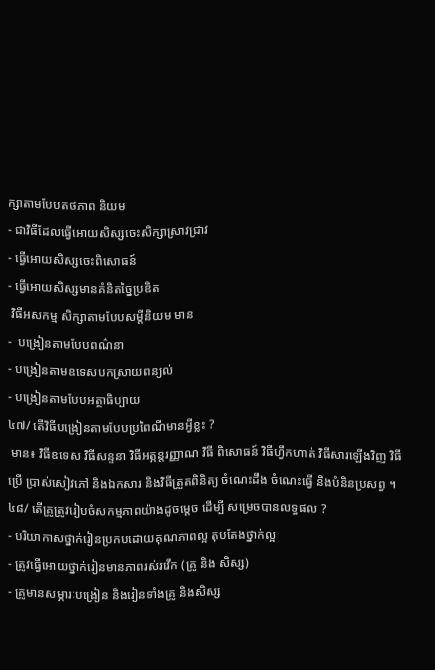ក្សាតាមបែបតថភាព និយម
- ជាវិធីដែលធ្វើអោយសិស្សចេះសិក្សាស្រាវជ្រាវ
- ធ្វើអោយសិស្សចេះពិសោធន៍
- ធ្វើអោយសិស្សមានគំនិតច្នៃប្រឌិត
 វិធីអសកម្ម សិក្សាតាមបែបសម្តីនិយម មាន
-  បង្រៀនតាមបែបពណ៌នា
- បង្រៀនតាមឧទេសបកស្រាយពន្យល់
- បង្រៀនតាមបែបអត្ថាធិប្បាយ
៤៧/ តើវិធីបង្រៀនតាមបែបប្រពៃណីមានអ្វីខ្លះ ?
 មាន៖ វិធីឧទេស វិធីសន្ទនា វិធីអត្ភន្តរញ្ញាណ វិធី ពិសោធន៍ វិធីហឹ្វកហាត់ វិធីសារឡើងវិញ វិធីប្រើ ប្រាស់សៀវភៅ និងឯកសារ និងវិធីត្រួតពិនិត្យ ចំណេះដឹង ចំណេះធ្វើ និងបំនិនប្រសព្វ ។
៤៨/ តើគ្រូត្រូវរៀបចំសកម្មភាពយ៉ាងដូចម្តេច ដើម្បី សម្រេចបានលទ្ធផល ?
- បរិយាកាសថ្នាក់រៀនប្រកបដោយគុណភាពល្អ តុបតែងថ្នាក់ល្អ
- ត្រូវធ្វើអោយថ្នាក់រៀនមានភាពរស់រវើក (គ្រូ និង សិស្ស)
- គ្រូមានសម្ភារៈបង្រៀន និងរៀនទាំងគ្រូ និងសិស្ស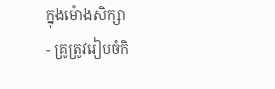ក្នុងម៉ោងសិក្សា
- គ្រូត្រូវរៀបចំកិ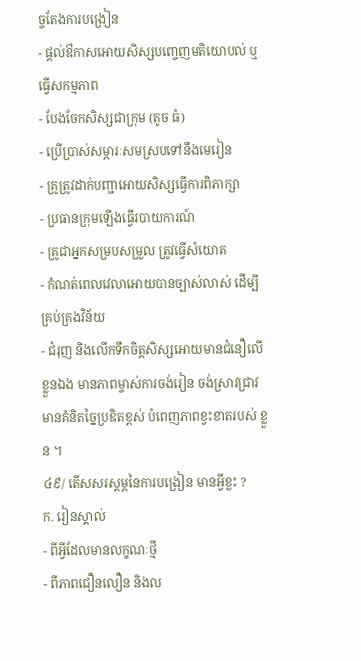ច្ចតែងការបង្រៀន
- ផ្តល់ឳកាសអោយសិស្សបញ្ចេញមតិយោបល់ ឬ ធ្វើសកម្មភាព
- បែងចែកសិស្សជាក្រុម (តូច ធំ)
- ប្រើប្រាស់សម្ភារៈសមស្របទៅនឹងមេរៀន
- គ្រូត្រូវដាក់បញ្ជាអោយសិស្សធ្វើការពិភាក្សា
- ប្រធានក្រុមឡើងធ្វើរបាយការណ៍
- គ្រូជាអ្នកសម្របសម្រួល ត្រូវធ្វើសំយោគ
- កំណត់ពេលវេលាអោយបានច្បាស់លាស់ ដើម្បី គ្រប់គ្រងវិន័យ
- ជំរុញ និងលើកទឹកចិត្តសិស្សអោយមានជំនឿលើ ខ្លួនឯង មានភាពម្ចាស់ការចង់រៀន ចង់ស្រាវជ្រាវ មានគំនិតច្នៃប្រឌិតខ្ពស់ បំពេញភាពខ្វះខាតរបស់ ខ្លួន ។
៤៩/ តើសសរស្តម្ភនៃការបង្រៀន មានអ្វីខ្លះ ?
ក. រៀនស្គាល់
- ពីអ្វីដែលមានលក្ខណៈថ្មី
- ពីភាពជឿនលឿន និងល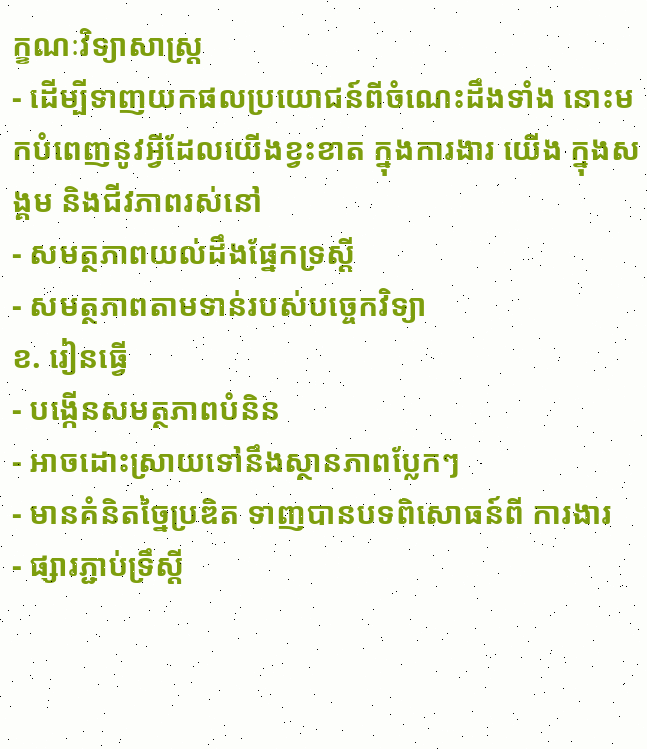ក្ខណៈវិទ្យាសាស្រ្ត
- ដើម្បីទាញយកផលប្រយោជន៍ពីចំណេះដឹងទាំង នោះមកបំពេញនូវអ្វីដែលយើងខ្វះខាត ក្នុងការងារ យើង ក្នុងសង្គម និងជីវភាពរស់នៅ
- សមត្ថភាពយល់ដឹងផ្នែកទ្រស្តី
- សមត្ថភាពតាមទាន់របស់បច្ចេកវិទ្យា
ខ. រៀនធ្វើ
- បង្កើនសមត្ថភាពបំនិន
- អាចដោះស្រាយទៅនឹងស្ថានភាពប្លែកៗ
- មានគំនិតច្នៃប្រឌិត ទាញបានបទពិសោធន៍ពី ការងារ
- ផ្សារភ្ជាប់ទ្រឹស្តី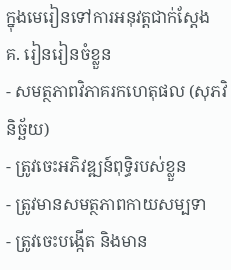ក្នុងមេរៀនទៅការអនុវត្តជាក់ស្តែង
គ. រៀនរៀនចំខ្លួន
- សមត្ថភាពវិភាគរកហេតុផល (សុភវិនិច្ឆ័យ)
- ត្រូវចេះអភិវឌ្ឍន៍ពុទ្ធិរបស់ខ្លួន
- ត្រូវមានសមត្ថភាពកាយសម្បទា
- ត្រូវចេះបង្កើត និងមាន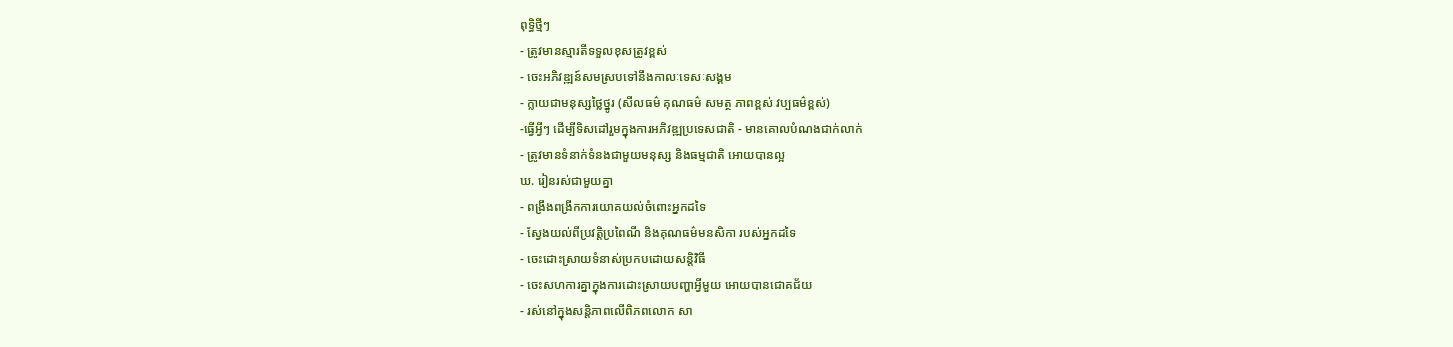ពុទ្ធិថ្មីៗ
- ត្រូវមានស្មារតីទទួលខុសត្រូវខ្ពស់
- ចេះអភិវឌ្ឍន៍សមស្របទៅនឹងកាលៈទេសៈសង្គម
- ក្លាយជាមនុស្សថ្លៃថ្នូរ (សីលធម៌ គុណធម៌ សមត្ថ ភាពខ្ពស់ វប្បធម៌ខ្ពស់)
-ធ្វើអ្វីៗ ដើម្បីទិសដៅរួមក្នុងការអភិវឌ្ឍប្រទេសជាតិ - មានគោលបំណងជាក់លាក់
- ត្រូវមានទំនាក់ទំនងជាមួយមនុស្ស និងធម្មជាតិ អោយបានល្អ
ឃ. រៀនរស់ជាមួយគ្នា
- ពង្រឹងពង្រីកការយោគយល់ចំពោះអ្នកដទៃ
- ស្វែងយល់ពីប្រវត្តិប្រពៃណី និងគុណធម៌មនសិកា របស់អ្នកដទៃ
- ចេះដោះស្រាយទំនាស់ប្រកបដោយសន្តិវិធី
- ចេះសហការគ្នាក្នុងការដោះស្រាយបញ្ហាអ្វីមួយ អោយបានជោគជ័យ
- រស់នៅក្នុងសន្តិភាពលើពិភពលោក សា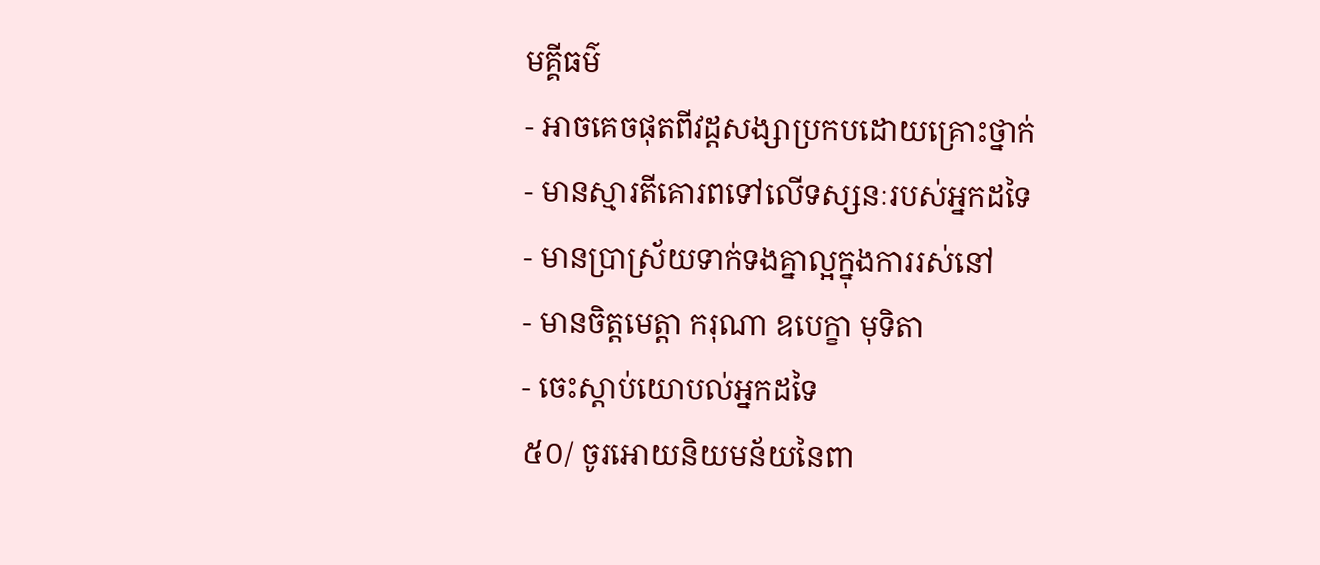មគ្គីធម៌
- អាចគេចផុតពីវដ្តសង្សាប្រកបដោយគ្រោះថ្នាក់
- មានស្មារតីគោរពទៅលើទស្សនៈរបស់អ្នកដទៃ
- មានប្រាស្រ័យទាក់ទងគ្នាល្អក្នុងការរស់នៅ
- មានចិត្តមេត្តា ករុណា ឧបេក្ខា មុទិតា
- ចេះស្តាប់យោបល់អ្នកដទៃ
៥០/ ចូរអោយនិយមន័យនៃពា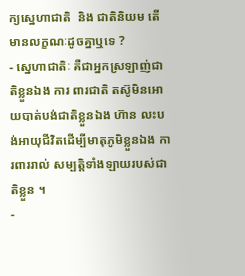ក្យស្នេហាជាតិ  និង ជាតិនិយម តើមានលក្ខណៈដូចគ្នាឬទេ ?
- ស្នេហាជាតិៈ គឺជាអ្នកស្រឡាញ់ជាតិខ្លួនឯង ការ ពារជាតិ តស៊ូមិនអោយបាត់បង់ជាតិខ្លួនឯង ហ៊ាន លះបង់អាយុជីវិតដើម្បីមាតុភូមិខ្លួនឯង ការពាររាល់ សម្បតិ្តទាំងឡាយរបស់ជាតិខ្លួន ។
-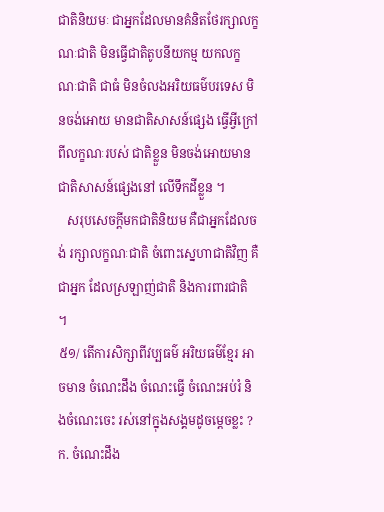ជាតិនិយមៈ ជាអ្នកដែលមានគំនិតថែរក្សាលក្ខ ណៈជាតិ មិនធ្វើជាតិតូបនីយកម្ម យកលក្ខណៈជាតិ ជាធំ មិនចំលងអរិយធម៌បរទេស មិនចង់អោយ មានជាតិសាសន៍ផ្សេង ធ្វើអ្វីក្រៅពីលក្ខណៈរបស់ ជាតិខ្លួន មិនចង់អោយមានជាតិសាសន៍ផ្សេងនៅ លើទឹកដីខ្លួន ។
   សរុបសេចក្តីមកជាតិនិយម គឺជាអ្នកដែលចង់ រក្សាលក្ខណៈជាតិ ចំពោះស្នេហាជាតិវិញ គឺជាអ្នក ដែលស្រឡាញ់ជាតិ និងការពារជាតិ ។
៥១/ តើការសិក្សាពីវប្បធម៌ អរិយធម៌ខ្មែរ អាចមាន ចំណេះដឹង ចំណេះធ្វើ ចំណេះអប់រំ និងចំណេះចេះ រស់នៅក្នុងសង្គមដូចម្តេចខ្លះ ?
ក. ចំណេះដឹង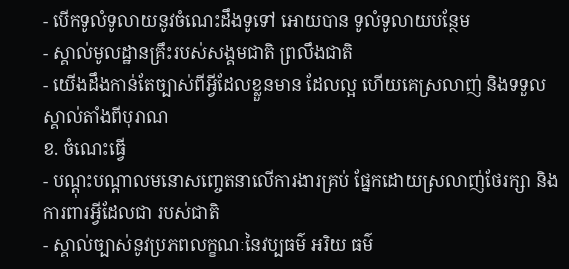- បើកទូលំទូលាយនូវចំណេះដឹងទូទៅ អោយបាន ទូលំទូលាយបន្ថែម
- ស្គាល់មូលដ្ឋានគ្រឹះរបស់សង្គមជាតិ ព្រលឹងជាតិ
- យើងដឹងកាន់តែច្បាស់ពីអ្វីដែលខ្លួនមាន ដែលល្អ ហើយគេស្រលាញ់ និងទទួលស្គាល់តាំងពីបុរាណ
ខ. ចំណេះធ្វើ
- បណ្តុះបណ្តាលមនោសញ្ចេតនាលើការងារគ្រប់ ផ្នែកដោយស្រលាញ់ថែរក្សា និងការពារអ្វីដែលជា របស់ជាតិ
- ស្គាល់ច្បាស់នូវប្រភពលក្ខណៈនៃវប្បធម៌ អរិយ ធម៌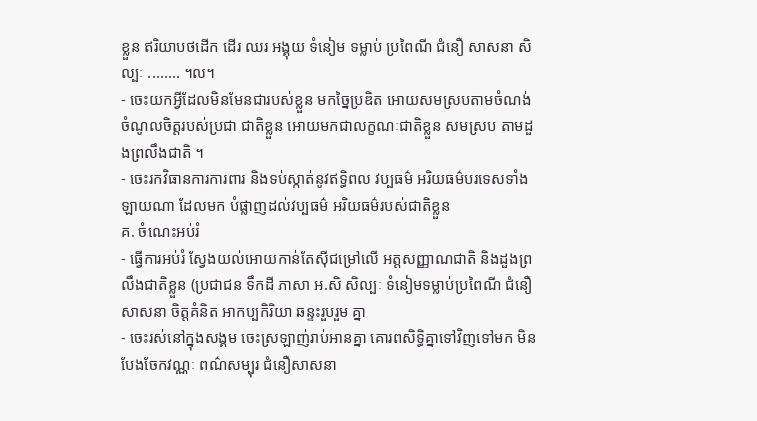ខ្លួន ឥរិយាបថដើក ដើរ ឈរ អង្គុយ ទំនៀម ទម្លាប់ ប្រពៃណី ជំនឿ សាសនា សិល្បៈ ........ ។ល។
- ចេះយកអ្វីដែលមិនមែនជារបស់ខ្លួន មកច្នៃប្រឌិត អោយសមស្របតាមចំណង់ចំណូលចិត្តរបស់ប្រជា ជាតិខ្លួន អោយមកជាលក្ខណៈជាតិខ្លួន សមស្រប តាមដួងព្រលឹងជាតិ ។
- ចេះរកវិធានការការពារ និងទប់ស្កាត់នូវឥទិ្ធពល វប្បធម៌ អរិយធម៌បរទេសទាំងឡាយណា ដែលមក បំផ្លាញដល់វប្បធម៌ អរិយធម៌របស់ជាតិខ្លួន
គ. ចំណេះអប់រំ
- ធ្វើការអប់រំ ស្វែងយល់អោយកាន់តែស៊ីជម្រៅលើ អត្តសញ្ញាណជាតិ និងដួងព្រលឹងជាតិខ្លួន (ប្រជាជន ទឹកដី ភាសា អ.សិ សិល្បៈ ទំនៀមទម្លាប់ប្រពៃណី ជំនឿសាសនា ចិត្តគំនិត អាកប្បកិរិយា ឆន្ទះរួបរួម គ្នា
- ចេះរស់នៅក្នុងសង្គម ចេះស្រឡាញ់រាប់អានគ្នា គោរពសិទ្ធិគ្នាទៅវិញទៅមក មិនបែងចែកវណ្ណៈ ពណ៌សម្បុរ ជំនឿសាសនា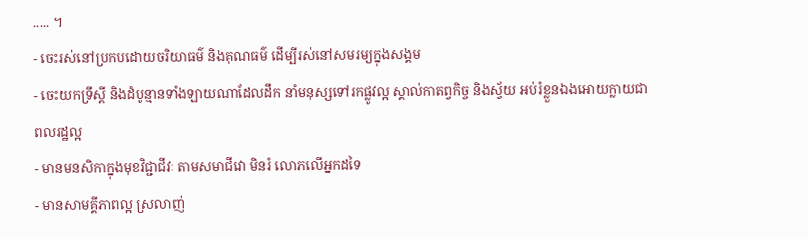..... ។
- ចេះរស់នៅប្រកបដោយចរិយាធម៌ និងគុណធម៌ ដើម្បីរស់នៅសមរម្យក្នុងសង្គម
- ចេះយកទ្រឹស្តី និងដំបូន្មានទាំងឡាយណាដែលដឹក នាំមនុស្សទៅរកផ្លូវល្អ ស្គាល់កាតព្វកិច្ច និងស្វ័យ អប់រំខ្លួនឯងអោយក្លាយជាពលរដ្ឋល្អ
- មានមនសិកាក្នុងមុខវិជ្ជាជីវៈ តាមសមាជីវោ មិនរំ លោភលើអ្នកដទៃ
- មានសាមគ្គីភាពល្អ ស្រលាញ់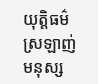យុត្តិធម៌ ស្រឡាញ់ មនុស្ស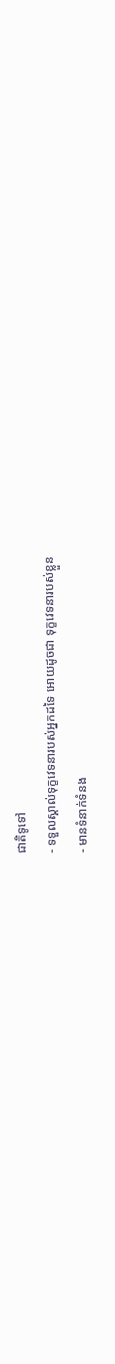ជាតិទូទៅ
- ទទួលស្គាល់ទុក្ខវេទនារបស់អ្នកដទៃ អោយដូចជា ទុក្ខវេទនារបស់ខ្លួន
- មានទំនាក់ទំនង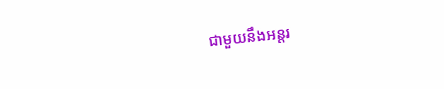ជាមួយនឹងអន្តរ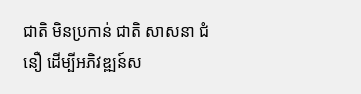ជាតិ មិនប្រកាន់ ជាតិ សាសនា ជំនឿ ដើម្បីអភិវឌ្ឍន៍ស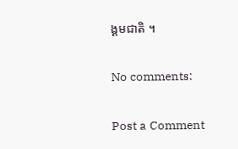ង្គមជាតិ ។

No comments:

Post a Comment